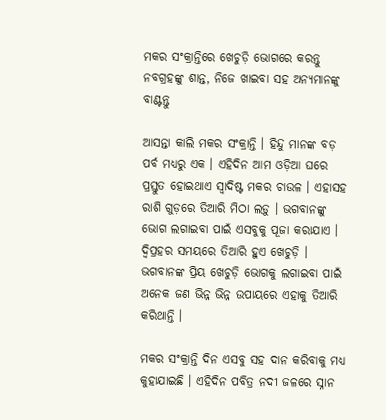ମକର ସଂକ୍ରାନ୍ତିରେ ଖେଚୁଡ଼ି ଭୋଗରେ କରନ୍ତୁ ନବଗ୍ରହଙ୍କୁ ଶାନ୍ତ, ନିଜେ ଖାଇବା ସହ ଅନ୍ୟମାନଙ୍କୁ ବାଣ୍ଟନ୍ତୁ

ଆସନ୍ତା କାଲି ମକର ସଂକ୍ରାନ୍ତି । ହିନ୍ଦୁ ମାନଙ୍କ ବଡ଼ ପର୍ବ ମଧ୍ୟରୁ ଏକ । ଏହିଦିନ ଆମ ଓଡ଼ିଆ ଘରେ ପ୍ରସ୍ତୁତ ହୋଇଥାଏ ସ୍ୱାଦିଷ୍ଟ ମକର ଚାଉଳ । ଏହାସହ ରାଶି ଗୁଡ଼ରେ ତିଆରି ମିଠା ଲଡ଼ୁ । ଭଗବାନଙ୍କୁ ଭୋଗ ଲଗାଇବା ପାଇଁ ଏସବୁକୁ ପୂଜା କରାଯାଏ । ଦ୍ୱିପ୍ରହର ସମୟରେ ତିଆରି ହୁଏ ଖେଚୁଡ଼ି । ଭଗବାନଙ୍କ ପ୍ରିୟ ଖେଚୁଡ଼ି ଭୋଗକୁ ଲଗାଇବା ପାଇଁ ଅନେକ ଜଣ ଭିନ୍ନ ଭିନ୍ନ ଉପାୟରେ ଏହାକୁ ତିଆରି କରିଥାନ୍ତି ।

ମକର ସଂକ୍ରାନ୍ତି ଦିନ ଏସବୁ ସହ ଦାନ କରିବାକୁ ମଧ୍ୟ କୁହାଯାଇଛି । ଏହିଦିନ ପବିତ୍ର ନଦୀ ଜଳରେ ସ୍ନାନ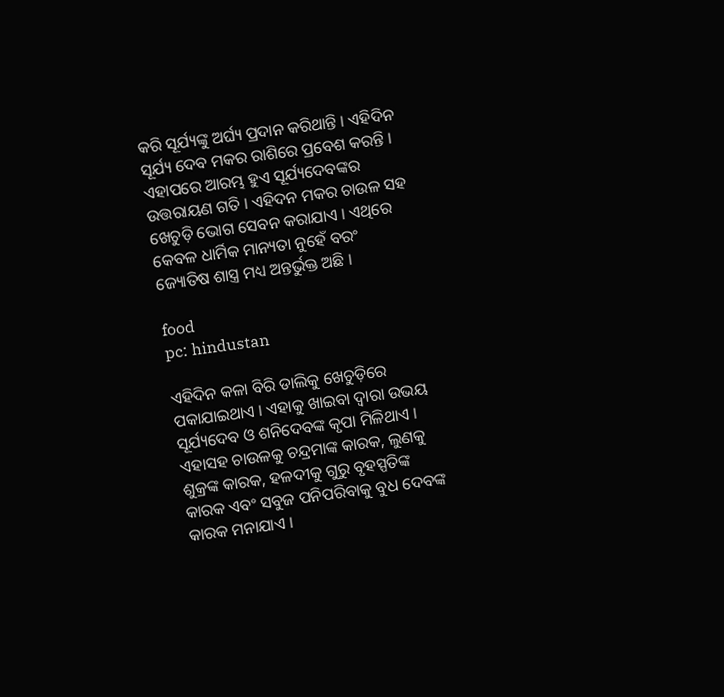କରି ସୂର୍ଯ୍ୟଙ୍କୁ ଅର୍ଘ୍ୟ ପ୍ରଦାନ କରିଥାନ୍ତି । ଏହିଦିନ ସୂର୍ଯ୍ୟ ଦେବ ମକର ରାଶିରେ ପ୍ରବେଶ କରନ୍ତି । ଏହାପରେ ଆରମ୍ଭ ହୁଏ ସୂର୍ଯ୍ୟଦେବଙ୍କର ଉତ୍ତରାୟଣ ଗତି । ଏହିଦନ ମକର ଚାଉଳ ସହ ଖେଚୁଡ଼ି ଭୋଗ ସେବନ କରାଯାଏ । ଏଥିରେ କେବଳ ଧାର୍ମିକ ମାନ୍ୟତା ନୁହେଁ ବରଂ ଜ୍ୟୋତିଷ ଶାସ୍ତ୍ର ମଧ୍ୟ ଅନ୍ତର୍ଭୁକ୍ତ ଅଛି ।

food
pc: hindustan

ଏହିଦିନ କଳା ବିରି ଡାଲିକୁ ଖେଚୁଡ଼ିରେ ପକାଯାଇଥାଏ । ଏହାକୁ ଖାଇବା ଦ୍ୱାରା ଉଭୟ ସୂର୍ଯ୍ୟଦେବ ଓ ଶନିଦେବଙ୍କ କୃପା ମିଳିଥାଏ । ଏହାସହ ଚାଉଳକୁ ଚନ୍ଦ୍ରମାଙ୍କ କାରକ, ଲୁଣକୁ ଶୁକ୍ରଙ୍କ କାରକ, ହଳଦୀକୁ ଗୁରୁ ବୃହସ୍ପତିଙ୍କ କାରକ ଏବଂ ସବୁଜ ପନିପରିବାକୁ ବୁଧ ଦେବଙ୍କ କାରକ ମନାଯାଏ ।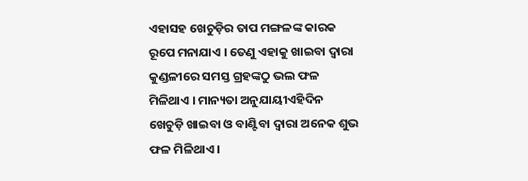ଏହାସହ ଖେଚୁଡ଼ିର ତାପ ମଙ୍ଗଳଙ୍କ କାରକ ରୂପେ ମନାଯାଏ । ତେଣୁ ଏହାକୁ ଖାଇବା ଦ୍ୱାରା କୁଣ୍ଡଳୀରେ ସମସ୍ତ ଗ୍ରହଙ୍କଠୁ ଭଲ ଫଳ ମିଳିଥାଏ । ମାନ୍ୟତା ଅନୁଯାୟୀଏହିଦିନ ଖେଚୁଡ଼ି ଖାଇବା ଓ ବାଣ୍ଟିବା ଦ୍ୱାରା ଅନେକ ଶୁଭ ଫଳ ମିଳିଥାଏ ।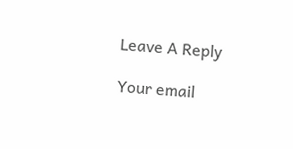Leave A Reply

Your email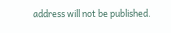address will not be published.